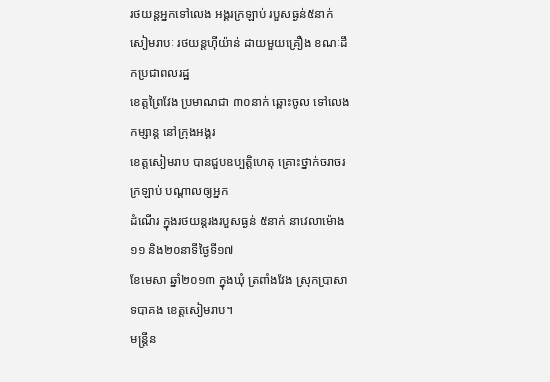រថយន្តអ្នកទៅលេង អង្គរក្រឡាប់ របួសធ្ងន់៥នាក់
សៀមរាបៈ រថយន្តហ៊ីយ៉ាន់ ដាយមួយគ្រឿង ខណៈដឹកប្រជាពលរដ្ឋ
ខេត្តព្រៃវែង ប្រមាណជា ៣០នាក់ ឆ្ពោះចូល ទៅលេងកម្សាន្ត នៅក្រុងអង្គរ
ខេត្តសៀមរាប បានជួបឧប្បត្តិហេតុ គ្រោះថ្នាក់ចរាចរ ក្រឡាប់ បណ្តាលឲ្យអ្នក
ដំណើរ ក្នុងរថយន្តរងរបួសធ្ងន់ ៥នាក់ នាវេលាម៉ោង ១១ និង២០នាទីថ្ងៃទី១៧
ខែមេសា ឆ្នាំ២០១៣ ក្នុងឃុំ ត្រពាំងវែង ស្រុកប្រាសាទបាគង ខេត្តសៀមរាប។
មន្រ្តីន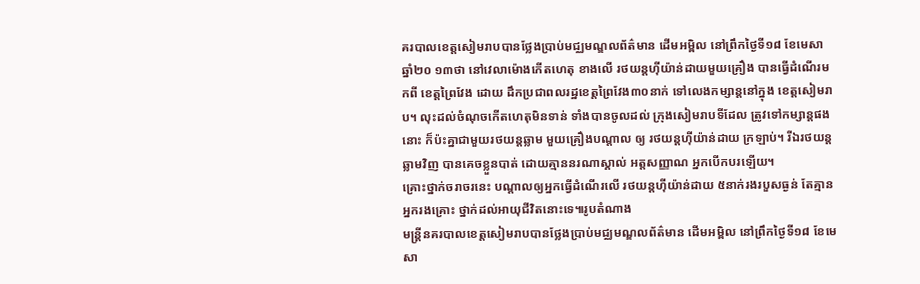គរបាលខេត្តសៀមរាបបានថ្លែងប្រាប់មជ្ឈមណ្ឌលព័ត៌មាន ដើមអម្ពិល នៅព្រឹកថ្ងៃទី១៨ ខែមេសា ឆ្នាំ២០ ១៣ថា នៅវេលាម៉ោងកើតហេតុ ខាងលើ រថយន្តហ៊ីយ៉ាន់ដាយមួយគ្រឿង បានធ្វើដំណើរមកពី ខេត្តព្រៃវែង ដោយ ដឹកប្រជាពលរដ្ឋខេត្តព្រៃវែង៣០នាក់ ទៅលេងកម្សាន្តនៅក្នុង ខេត្តសៀមរាប។ លុះដល់ចំណុចកើតហេតុមិនទាន់ ទាំងបានចូលដល់ ក្រុងសៀមរាបទីដែល ត្រូវទៅកម្សាន្តផងនោះ ក៏ប៉ះគ្នាជាមួយរថយន្តឆ្លាម មួយគ្រឿងបណ្តាល ឲ្យ រថយន្តហ៊ីយ៉ាន់ដាយ ក្រឡាប់។ រីឯរថយន្តឆ្លាមវិញ បានគេចខ្លួនបាត់ ដោយគ្មាននរណាស្គាល់ អត្តសញ្ញាណ អ្នកបើកបរឡើយ។
គ្រោះថ្នាក់ចរាចរនេះ បណ្តាលឲ្យអ្នកធ្វើដំណើរលើ រថយន្តហ៊ីយ៉ាន់ដាយ ៥នាក់រងរបួសធ្ងន់ តែគ្មានអ្នករងគ្រោះ ថ្នាក់ដល់អាយុជីវិតនោះទេ៕រូបតំណាង
មន្រ្តីនគរបាលខេត្តសៀមរាបបានថ្លែងប្រាប់មជ្ឈមណ្ឌលព័ត៌មាន ដើមអម្ពិល នៅព្រឹកថ្ងៃទី១៨ ខែមេសា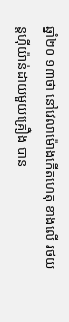ឆ្នាំ២០ ១៣ថា នៅវេលាម៉ោងកើតហេតុ ខាងលើ រថយន្តហ៊ីយ៉ាន់ដាយមួយគ្រឿង បាន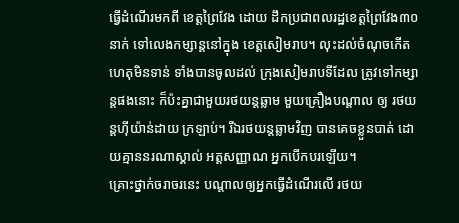ធ្វើដំណើរមកពី ខេត្តព្រៃវែង ដោយ ដឹកប្រជាពលរដ្ឋខេត្តព្រៃវែង៣០នាក់ ទៅលេងកម្សាន្តនៅក្នុង ខេត្តសៀមរាប។ លុះដល់ចំណុចកើតហេតុមិនទាន់ ទាំងបានចូលដល់ ក្រុងសៀមរាបទីដែល ត្រូវទៅកម្សាន្តផងនោះ ក៏ប៉ះគ្នាជាមួយរថយន្តឆ្លាម មួយគ្រឿងបណ្តាល ឲ្យ រថយន្តហ៊ីយ៉ាន់ដាយ ក្រឡាប់។ រីឯរថយន្តឆ្លាមវិញ បានគេចខ្លួនបាត់ ដោយគ្មាននរណាស្គាល់ អត្តសញ្ញាណ អ្នកបើកបរឡើយ។
គ្រោះថ្នាក់ចរាចរនេះ បណ្តាលឲ្យអ្នកធ្វើដំណើរលើ រថយ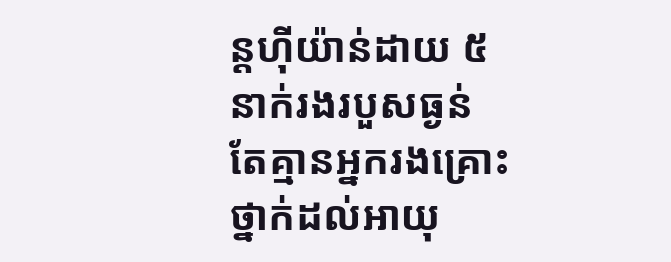ន្តហ៊ីយ៉ាន់ដាយ ៥នាក់រងរបួសធ្ងន់ តែគ្មានអ្នករងគ្រោះ ថ្នាក់ដល់អាយុ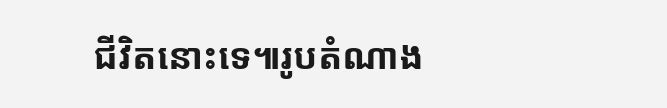ជីវិតនោះទេ៕រូបតំណាង